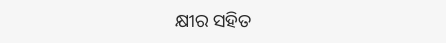କ୍ଷୀର ସହିତ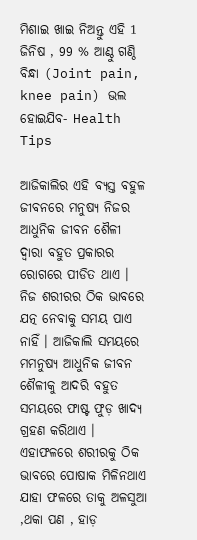ମିଶାଇ ଖାଇ ନିଅନ୍ତୁ ଏହି 1 ଜିନିଷ , 99 % ଆଣ୍ଠୁ ଗଣ୍ଠି ବିନ୍ଧା (Joint pain, knee pain) ଭଲ ହୋଇଯିବ- Health Tips

ଆଜିକାଲିର ଏହି ବ୍ୟସ୍ତ ବହୁଳ ଜୀବନରେ ମନୁଷ୍ୟ ନିଜର ଆଧୁନିକ ଜୀବନ ଶୈଳୀ ଦ୍ୱାରା ବହୁତ ପ୍ରକାରର ରୋଗରେ ପୀଡିତ ଥାଏ । ନିଜ ଶରୀରର ଠିକ ଭାବରେ ଯତ୍ନ ନେବାକୁ ସମୟ ପାଏ ନାହିଁ । ଆଜିକାଲି ସମୟରେ ମମନୁଷ୍ୟ ଆଧୁନିକ ଜୀବନ ଶୈଳୀକୁ ଆଦରି ବହୁତ ସମୟରେ ଫାଷ୍ଟ ଫୁଡ଼ ଖାଦ୍ୟ ଗ୍ରହଣ କରିଥାଏ । ଏହାଫଳରେ ଶରୀରକୁ ଠିକ ଭାବରେ ପୋଷାକ ମିଳିନଥାଏ ଯାହା ଫଳରେ ତାକୁ ଅଳସୁଆ ,ଥକା ପଣ , ହାଡ଼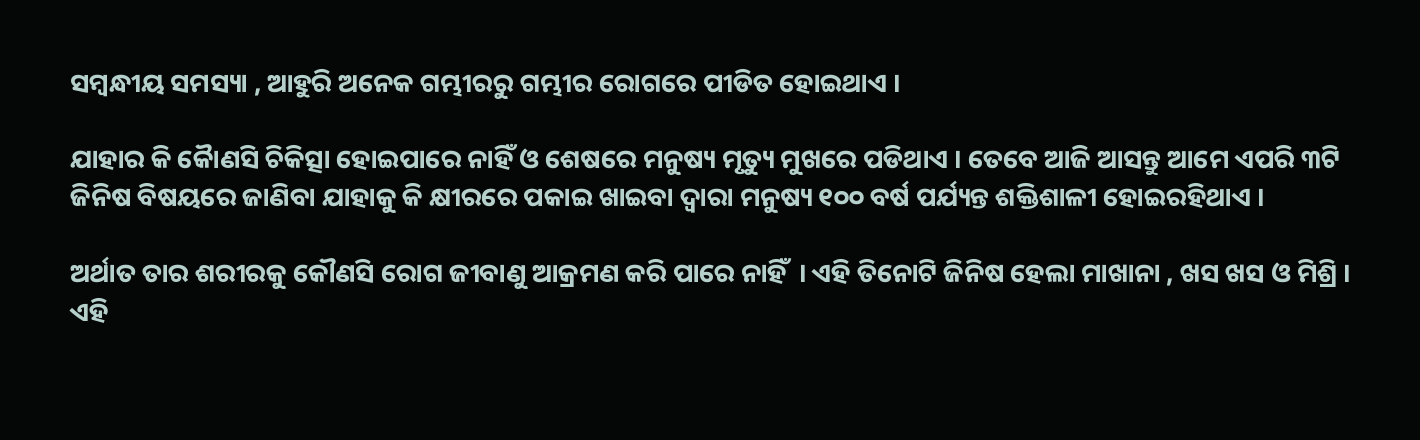ସମ୍ବନ୍ଧୀୟ ସମସ୍ୟା , ଆହୁରି ଅନେକ ଗମ୍ଭୀରରୁ ଗମ୍ଭୀର ରୋଗରେ ପୀଡିତ ହୋଇଥାଏ ।

ଯାହାର କି କୋୖଣସି ଚିକିତ୍ସା ହୋଇପାରେ ନାହିଁ ଓ ଶେଷରେ ମନୁଷ୍ୟ ମୃତ୍ୟୁ ମୁଖରେ ପଡିଥାଏ । ତେବେ ଆଜି ଆସନ୍ତୁ ଆମେ ଏପରି ୩ଟି ଜିନିଷ ବିଷୟରେ ଜାଣିବା ଯାହାକୁ କି କ୍ଷୀରରେ ପକାଇ ଖାଇବା ଦ୍ୱାରା ମନୁଷ୍ୟ ୧୦୦ ବର୍ଷ ପର୍ଯ୍ୟନ୍ତ ଶକ୍ତିଶାଳୀ ହୋଇରହିଥାଏ ।

ଅର୍ଥାତ ତାର ଶରୀରକୁ କୌଣସି ରୋଗ ଜୀବାଣୁ ଆକ୍ରମଣ କରି ପାରେ ନାହିଁ  । ଏହି ତିନୋଟି ଜିନିଷ ହେଲା ମାଖାନା , ଖସ ଖସ ଓ ମିଶ୍ରି । ଏହି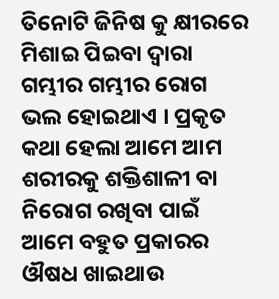ତିନୋଟି ଜିନିଷ କୁ କ୍ଷୀରରେ ମିଶାଇ ପିଇବା ଦ୍ୱାରା ଗମ୍ଭୀର ଗମ୍ଭୀର ରୋଗ ଭଲ ହୋଇଥାଏ । ପ୍ରକୃତ କଥା ହେଲା ଆମେ ଆମ ଶରୀରକୁ ଶକ୍ତିଶାଳୀ ବା ନିରୋଗ ରଖିବା ପାଇଁ ଆମେ ବହୁତ ପ୍ରକାରର ଔଷଧ ଖାଇଥାଉ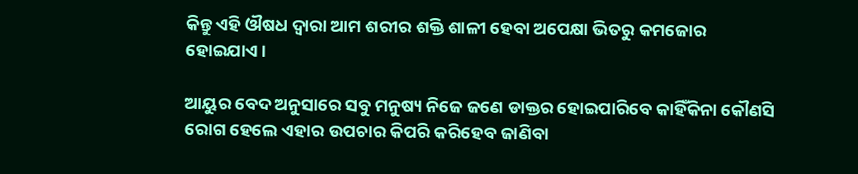କିନ୍ତୁ ଏହି ଔଷଧ ଦ୍ୱାରା ଆମ ଶରୀର ଶକ୍ତି ଶାଳୀ ହେବା ଅପେକ୍ଷା ଭିତରୁ କମଜୋର ହୋଇଯାଏ ।

ଆୟୁର ବେଦ ଅନୁସାରେ ସବୁ ମନୁଷ୍ୟ ନିଜେ ଜଣେ ଡାକ୍ତର ହୋଇପାରିବେ କାହିଁକିନା କୌଣସି ରୋଗ ହେଲେ ଏହାର ଉପଚାର କିପରି କରିହେବ ଜାଣିବା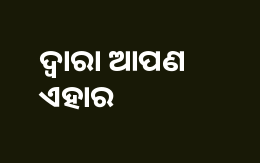ଦ୍ୱାରା ଆପଣ ଏହାର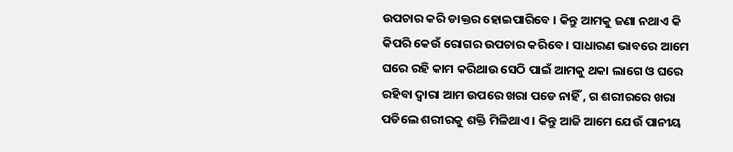ଉପଚାର କରି ଡାକ୍ତର ହୋଇପାରିବେ । କିନ୍ତୁ ଆମକୁ ଜଣା ନଥାଏ କି କିପରି କେଉଁ ରୋଗର ଉପଚାର କରିବେ । ସାଧାରଣ ଭାବରେ ଆମେ ଘରେ ରହି କାମ କରିଥାଉ ସେଠି ପାଇଁ ଆମକୁ ଥକା ଲାଗେ ଓ ଘରେ ରହିବା ଦ୍ୱାରା ଆମ ଉପରେ ଖରା ପଡେ ନାହିଁ , ଗ ଶରୀରରେ ଖରା ପଡିଲେ ଶରୀରକୁ ଶକ୍ତି ମିଳିଥାଏ । କିନ୍ତୁ ଆଜି ଆମେ ଯେଉଁ ପାନୀୟ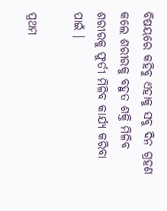ବିଷୟରେ କହିବୁ ଏହାକୁ ସବୁ ଦିନ ଗ୍ରହଣ କଲେ ଶରୀରକୁ ବହୁତ ଶକ୍ତି ମିଳିବ ଶରୀରକୁ ଫୁର୍ତୀ ମିଳିବ କାର୍ଯ୍ୟ କରିବା ପାଇଁ ।

ପ୍ରଥମ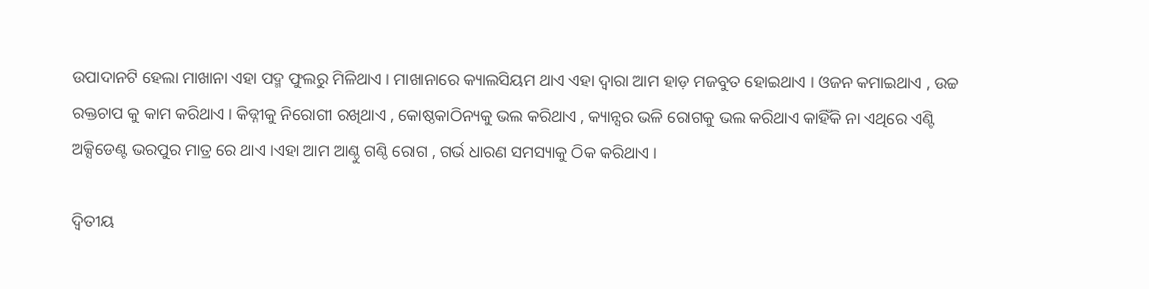ଉପାଦାନଟି ହେଲା ମାଖାନା ଏହା ପଦ୍ମ ଫୁଲରୁ ମିଳିଥାଏ । ମାଖାନାରେ କ୍ୟାଲସିୟମ ଥାଏ ଏହା ଦ୍ୱାରା ଆମ ହାଡ଼ ମଜବୁତ ହୋଇଥାଏ । ଓଜନ କମାଇଥାଏ , ଉଚ୍ଚ ରକ୍ତଚାପ କୁ କାମ କରିଥାଏ । କିଡ୍ନୀକୁ ନିରୋଗୀ ରଖିଥାଏ , କୋଷ୍ଠକାଠିନ୍ୟକୁ ଭଲ କରିଥାଏ , କ୍ୟାନ୍ସର ଭଳି ରୋଗକୁ ଭଲ କରିଥାଏ କାହିଁକି ନା ଏଥିରେ ଏଣ୍ଟି ଅକ୍ସିଡେଣ୍ଟ ଭରପୁର ମାତ୍ର ରେ ଥାଏ ।ଏହା ଆମ ଆଣ୍ଠୁ ଗଣ୍ଠି ରୋଗ , ଗର୍ଭ ଧାରଣ ସମସ୍ୟାକୁ ଠିକ କରିଥାଏ ।

ଦ୍ଵିତୀୟ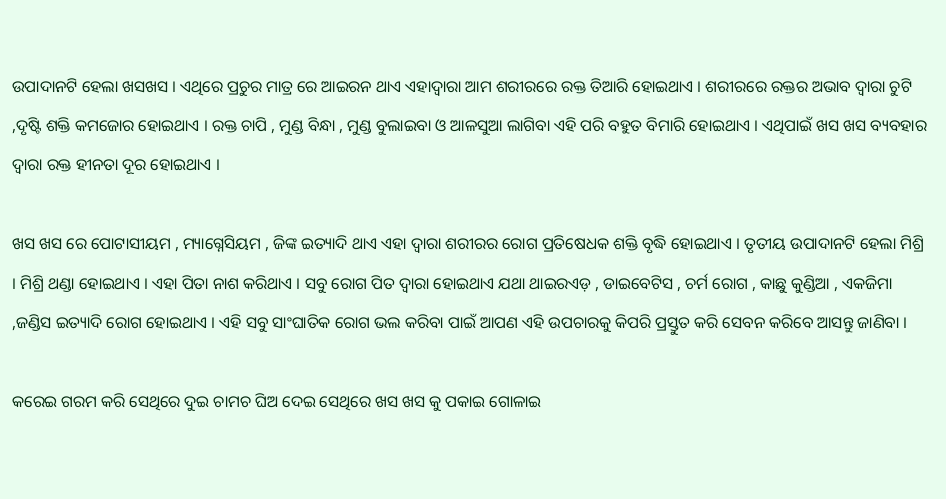ଉପାଦାନଟି ହେଲା ଖସଖସ । ଏଥିରେ ପ୍ରଚୁର ମାତ୍ର ରେ ଆଇରନ ଥାଏ ଏହାଦ୍ୱାରା ଆମ ଶରୀରରେ ରକ୍ତ ତିଆରି ହୋଇଥାଏ । ଶରୀରରେ ରକ୍ତର ଅଭାବ ଦ୍ୱାରା ଚୁଟି ,ଦୃଷ୍ଟି ଶକ୍ତି କମଜୋର ହୋଇଥାଏ । ରକ୍ତ ଚାପି , ମୁଣ୍ଡ ବିନ୍ଧା , ମୁଣ୍ଡ ବୁଲାଇବା ଓ ଆଳସୁଆ ଲାଗିବା ଏହି ପରି ବହୁତ ବିମାରି ହୋଇଥାଏ । ଏଥିପାଇଁ ଖସ ଖସ ବ୍ୟବହାର ଦ୍ୱାରା ରକ୍ତ ହୀନତା ଦୂର ହୋଇଥାଏ ।

ଖସ ଖସ ରେ ପୋଟାସୀୟମ , ମ୍ୟାଗ୍ନେସିୟମ , ଜିଙ୍କ ଇତ୍ୟାଦି ଥାଏ ଏହା ଦ୍ୱାରା ଶରୀରର ରୋଗ ପ୍ରତିଷେଧକ ଶକ୍ତି ବୃଦ୍ଧି ହୋଇଥାଏ । ତୃତୀୟ ଉପାଦାନଟି ହେଲା ମିଶ୍ରି । ମିଶ୍ରି ଥଣ୍ଡା ହୋଇଥାଏ । ଏହା ପିତା ନାଶ କରିଥାଏ । ସବୁ ରୋଗ ପିତ ଦ୍ୱାରା ହୋଇଥାଏ ଯଥା ଥାଇରଏଡ଼ , ଡାଇବେଟିସ , ଚର୍ମ ରୋଗ , କାଛୁ କୁଣ୍ଡିଆ , ଏକଜିମା ,ଜଣ୍ଡିସ ଇତ୍ୟାଦି ରୋଗ ହୋଇଥାଏ । ଏହି ସବୁ ସାଂଘାତିକ ରୋଗ ଭଲ କରିବା ପାଇଁ ଆପଣ ଏହି ଉପଚାରକୁ କିପରି ପ୍ରସ୍ତୁତ କରି ସେବନ କରିବେ ଆସନ୍ତୁ ଜାଣିବା ।

କରେଇ ଗରମ କରି ସେଥିରେ ଦୁଇ ଚାମଚ ଘିଅ ଦେଇ ସେଥିରେ ଖସ ଖସ କୁ ପକାଇ ଗୋଳାଇ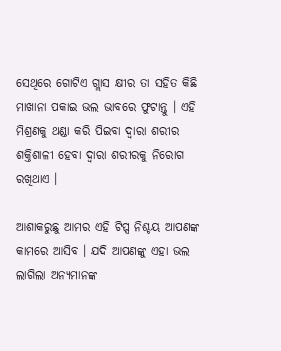ସେଥିରେ ଗୋଟିଏ ଗ୍ଲାସ କ୍ଷୀର ତା ସହିତ କିଛି ମାଖାନା ପକାଇ ଭଲ ଭାବରେ ଫୁଟାନ୍ତୁ । ଏହି ମିଶ୍ରଣକୁ ଥଣ୍ଡା କରି ପିଇବା ଦ୍ୱାରା ଶରୀର ଶକ୍ତିଶାଳୀ ହେବା ଦ୍ୱାରା ଶରୀରକୁ ନିରୋଗ ରଖିଥାଏ ।

ଆଶାକରୁଛୁ ଆମର ଏହି ଟିପ୍ସ ନିଶ୍ଚୟ ଆପଣଙ୍କ କାମରେ ଆସିବ । ଯଦି ଆପଣଙ୍କୁ ଏହା ଭଲ ଲାଗିଲା ଅନ୍ୟମାନଙ୍କ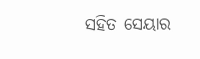ସହିତ ସେୟାର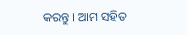କରନ୍ତୁ । ଆମ ସହିତ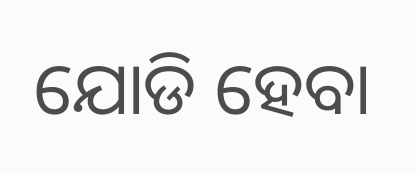ଯୋଡି ହେବା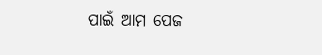ପାଇଁ ଆମ ପେଜ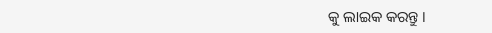କୁ ଲାଇକ କରନ୍ତୁ ।